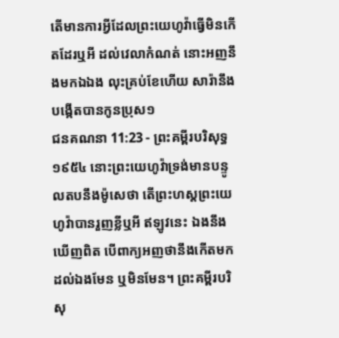តើមានការអ្វីដែលព្រះយេហូវ៉ាធ្វើមិនកើតដែរឬអី ដល់វេលាកំណត់ នោះអញនឹងមកឯឯង លុះគ្រប់ខែហើយ សារ៉ានឹងបង្កើតបានកូនប្រុស១
ជនគណនា 11:23 - ព្រះគម្ពីរបរិសុទ្ធ ១៩៥៤ នោះព្រះយេហូវ៉ាទ្រង់មានបន្ទូលតបនឹងម៉ូសេថា តើព្រះហស្តព្រះយេហូវ៉ាបានរួញខ្លីឬអី ឥឡូវនេះ ឯងនឹងឃើញពិត បើពាក្យអញថានឹងកើតមកដល់ឯងមែន ឬមិនមែន។ ព្រះគម្ពីរបរិសុ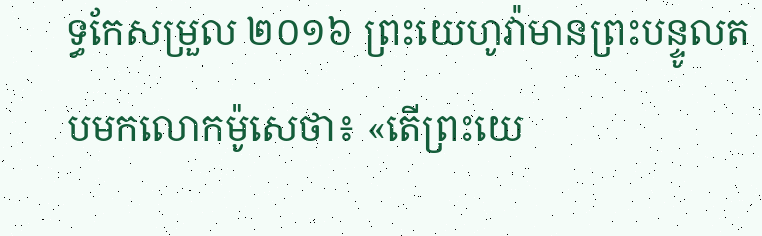ទ្ធកែសម្រួល ២០១៦ ព្រះយេហូវ៉ាមានព្រះបន្ទូលតបមកលោកម៉ូសេថា៖ «តើព្រះយេ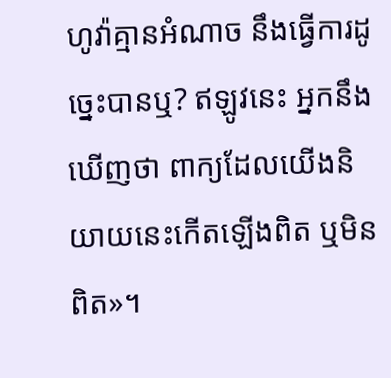ហូវ៉ាគ្មានអំណាច នឹងធ្វើការដូច្នេះបានឬ? ឥឡូវនេះ អ្នកនឹងឃើញថា ពាក្យដែលយើងនិយាយនេះកើតឡើងពិត ឬមិនពិត»។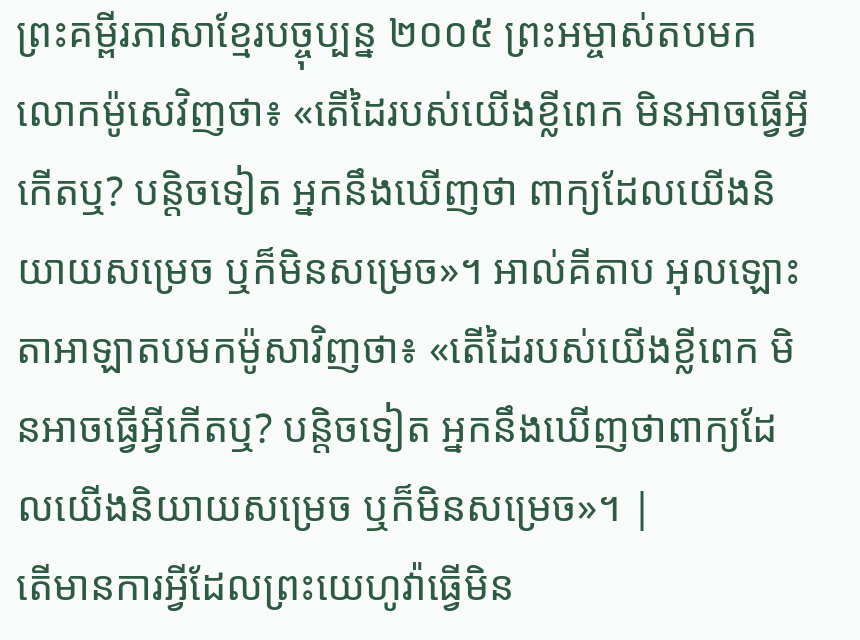ព្រះគម្ពីរភាសាខ្មែរបច្ចុប្បន្ន ២០០៥ ព្រះអម្ចាស់តបមកលោកម៉ូសេវិញថា៖ «តើដៃរបស់យើងខ្លីពេក មិនអាចធ្វើអ្វីកើតឬ? បន្តិចទៀត អ្នកនឹងឃើញថា ពាក្យដែលយើងនិយាយសម្រេច ឬក៏មិនសម្រេច»។ អាល់គីតាប អុលឡោះតាអាឡាតបមកម៉ូសាវិញថា៖ «តើដៃរបស់យើងខ្លីពេក មិនអាចធ្វើអ្វីកើតឬ? បន្តិចទៀត អ្នកនឹងឃើញថាពាក្យដែលយើងនិយាយសម្រេច ឬក៏មិនសម្រេច»។ |
តើមានការអ្វីដែលព្រះយេហូវ៉ាធ្វើមិន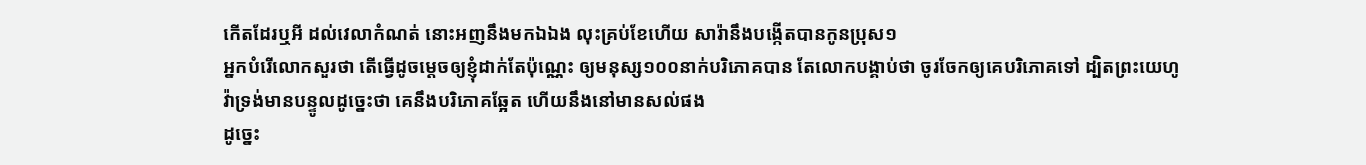កើតដែរឬអី ដល់វេលាកំណត់ នោះអញនឹងមកឯឯង លុះគ្រប់ខែហើយ សារ៉ានឹងបង្កើតបានកូនប្រុស១
អ្នកបំរើលោកសួរថា តើធ្វើដូចម្តេចឲ្យខ្ញុំដាក់តែប៉ុណ្ណេះ ឲ្យមនុស្ស១០០នាក់បរិភោគបាន តែលោកបង្គាប់ថា ចូរចែកឲ្យគេបរិភោគទៅ ដ្បិតព្រះយេហូវ៉ាទ្រង់មានបន្ទូលដូច្នេះថា គេនឹងបរិភោគឆ្អែត ហើយនឹងនៅមានសល់ផង
ដូច្នេះ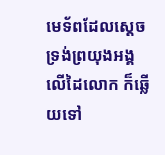មេទ័ពដែលស្តេចទ្រង់ព្រយុងអង្គលើដៃលោក ក៏ឆ្លើយទៅ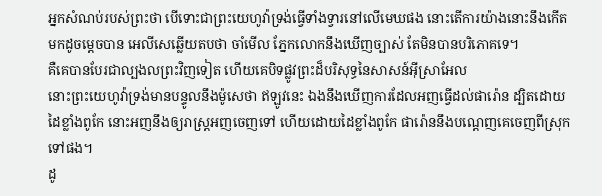អ្នកសំណប់របស់ព្រះថា បើទោះជាព្រះយេហូវ៉ាទ្រង់ធ្វើទាំងទ្វារនៅលើមេឃផង នោះតើការយ៉ាងនោះនឹងកើតមកដូចម្តេចបាន អេលីសេឆ្លើយតបថា ចាំមើល ភ្នែកលោកនឹងឃើញច្បាស់ តែមិនបានបរិភោគទេ។
គឺគេបានបែរជាល្បងលព្រះវិញទៀត ហើយគេបិទផ្លូវព្រះដ៏បរិសុទ្ធនៃសាសន៍អ៊ីស្រាអែល
នោះព្រះយេហូវ៉ាទ្រង់មានបន្ទូលនឹងម៉ូសេថា ឥឡូវនេះ ឯងនឹងឃើញការដែលអញធ្វើដល់ផារ៉ោន ដ្បិតដោយដៃខ្លាំងពូកែ នោះអញនឹងឲ្យរាស្ត្រអញចេញទៅ ហើយដោយដៃខ្លាំងពូកែ ផារ៉ោននឹងបណ្តេញគេចេញពីស្រុកទៅផង។
ដូ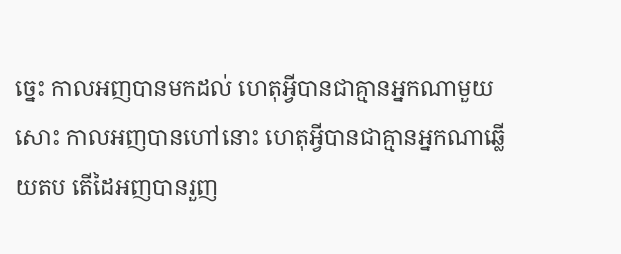ច្នេះ កាលអញបានមកដល់ ហេតុអ្វីបានជាគ្មានអ្នកណាមួយសោះ កាលអញបានហៅនោះ ហេតុអ្វីបានជាគ្មានអ្នកណាឆ្លើយតប តើដៃអញបានរួញ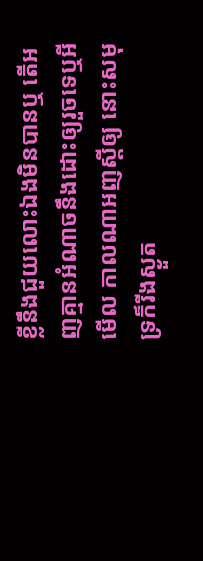ខ្លីនឹងជួយលោះឯងមិនបានឬ តើអញគ្មានអំណាចនឹងដោះឲ្យរួចទេឬអី មើល កាលណាអញស្តីឲ្យ នោះសមុទ្រក៏រីងស្ងួត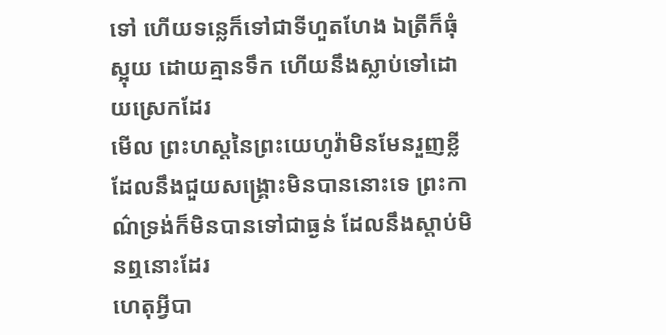ទៅ ហើយទន្លេក៏ទៅជាទីហួតហែង ឯត្រីក៏ធុំស្អុយ ដោយគ្មានទឹក ហើយនឹងស្លាប់ទៅដោយស្រេកដែរ
មើល ព្រះហស្តនៃព្រះយេហូវ៉ាមិនមែនរួញខ្លីដែលនឹងជួយសង្គ្រោះមិនបាននោះទេ ព្រះកាណ៌ទ្រង់ក៏មិនបានទៅជាធ្ងន់ ដែលនឹងស្តាប់មិនឮនោះដែរ
ហេតុអ្វីបា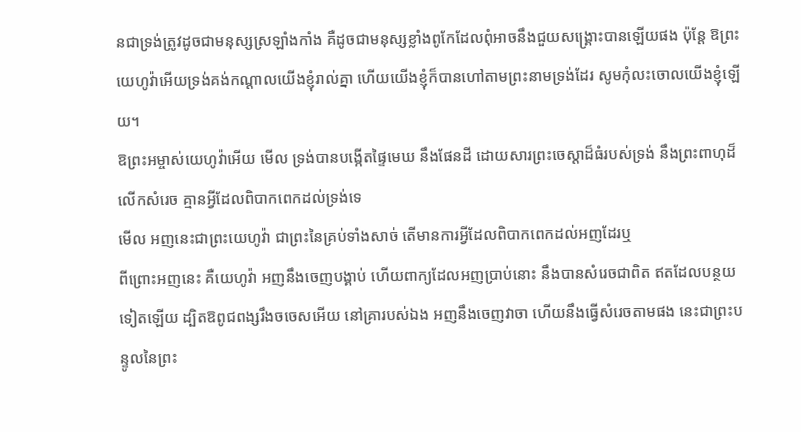នជាទ្រង់ត្រូវដូចជាមនុស្សស្រឡាំងកាំង គឺដូចជាមនុស្សខ្លាំងពូកែដែលពុំអាចនឹងជួយសង្គ្រោះបានឡើយផង ប៉ុន្តែ ឱព្រះយេហូវ៉ាអើយទ្រង់គង់កណ្តាលយើងខ្ញុំរាល់គ្នា ហើយយើងខ្ញុំក៏បានហៅតាមព្រះនាមទ្រង់ដែរ សូមកុំលះចោលយើងខ្ញុំឡើយ។
ឱព្រះអម្ចាស់យេហូវ៉ាអើយ មើល ទ្រង់បានបង្កើតផ្ទៃមេឃ នឹងផែនដី ដោយសារព្រះចេស្តាដ៏ធំរបស់ទ្រង់ នឹងព្រះពាហុដ៏លើកសំរេច គ្មានអ្វីដែលពិបាកពេកដល់ទ្រង់ទេ
មើល អញនេះជាព្រះយេហូវ៉ា ជាព្រះនៃគ្រប់ទាំងសាច់ តើមានការអ្វីដែលពិបាកពេកដល់អញដែរឬ
ពីព្រោះអញនេះ គឺយេហូវ៉ា អញនឹងចេញបង្គាប់ ហើយពាក្យដែលអញប្រាប់នោះ នឹងបានសំរេចជាពិត ឥតដែលបន្ថយទៀតឡើយ ដ្បិតឱពូជពង្សរឹងចចេសអើយ នៅគ្រារបស់ឯង អញនឹងចេញវាចា ហើយនឹងធ្វើសំរេចតាមផង នេះជាព្រះបន្ទូលនៃព្រះ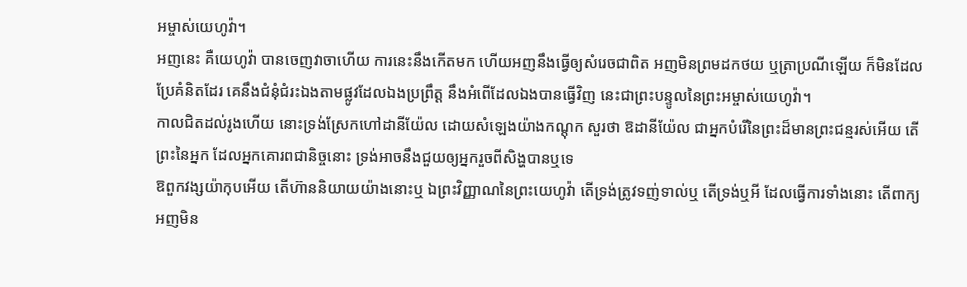អម្ចាស់យេហូវ៉ា។
អញនេះ គឺយេហូវ៉ា បានចេញវាចាហើយ ការនេះនឹងកើតមក ហើយអញនឹងធ្វើឲ្យសំរេចជាពិត អញមិនព្រមដកថយ ឬត្រាប្រណីឡើយ ក៏មិនដែលប្រែគំនិតដែរ គេនឹងជំនុំជំរះឯងតាមផ្លូវដែលឯងប្រព្រឹត្ត នឹងអំពើដែលឯងបានធ្វើវិញ នេះជាព្រះបន្ទូលនៃព្រះអម្ចាស់យេហូវ៉ា។
កាលជិតដល់រូងហើយ នោះទ្រង់ស្រែកហៅដានីយ៉ែល ដោយសំឡេងយ៉ាងកណ្តុក សួរថា ឱដានីយ៉ែល ជាអ្នកបំរើនៃព្រះដ៏មានព្រះជន្មរស់អើយ តើព្រះនៃអ្នក ដែលអ្នកគោរពជានិច្ចនោះ ទ្រង់អាចនឹងជួយឲ្យអ្នករួចពីសិង្ហបានឬទេ
ឱពួកវង្សយ៉ាកុបអើយ តើហ៊ាននិយាយយ៉ាងនោះឬ ឯព្រះវិញ្ញាណនៃព្រះយេហូវ៉ា តើទ្រង់ត្រូវទញ់ទាល់ឬ តើទ្រង់ឬអី ដែលធ្វើការទាំងនោះ តើពាក្យអញមិន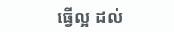ធ្វើល្អ ដល់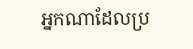អ្នកណាដែលប្រ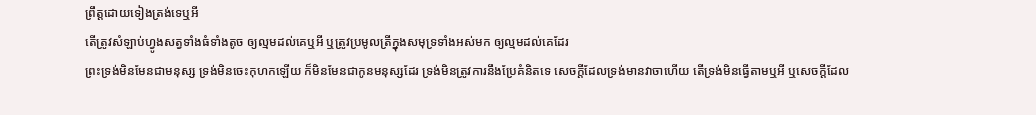ព្រឹត្តដោយទៀងត្រង់ទេឬអី
តើត្រូវសំឡាប់ហ្វូងសត្វទាំងធំទាំងតូច ឲ្យល្មមដល់គេឬអី ឬត្រូវប្រមូលត្រីក្នុងសមុទ្រទាំងអស់មក ឲ្យល្មមដល់គេដែរ
ព្រះទ្រង់មិនមែនជាមនុស្ស ទ្រង់មិនចេះកុហកឡើយ ក៏មិនមែនជាកូនមនុស្សដែរ ទ្រង់មិនត្រូវការនឹងប្រែគំនិតទេ សេចក្ដីដែលទ្រង់មានវាចាហើយ តើទ្រង់មិនធ្វើតាមឬអី ឬសេចក្ដីដែល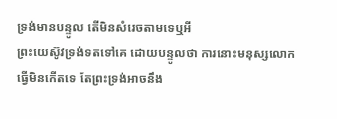ទ្រង់មានបន្ទូល តើមិនសំរេចតាមទេឬអី
ព្រះយេស៊ូវទ្រង់ទតទៅគេ ដោយបន្ទូលថា ការនោះមនុស្សលោកធ្វើមិនកើតទេ តែព្រះទ្រង់អាចនឹង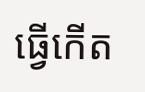ធ្វើកើត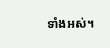ទាំងអស់។